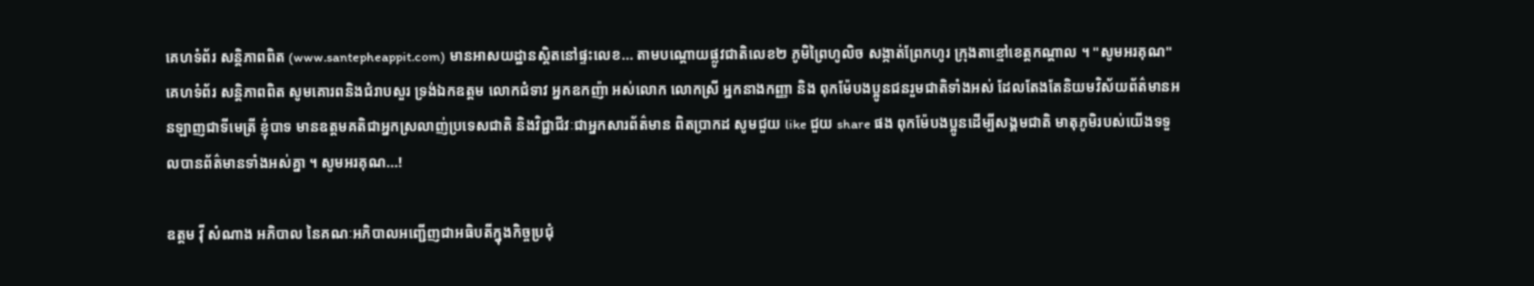គេហទំព័រ សន្តិភាពពិត (www.santepheappit.com) មានអាសយដ្ឋានស្តិតនៅផ្ទះលេខ... តាមបណ្តោយផ្លូវជាតិលេខ២ ភូមិព្រៃហូលិច សង្កាត់ព្រែកហូរ ក្រុងតាខ្មៅខេត្តកណ្ដាល ។ "សូមអរគុណ"
គេហទំព័រ សន្តិភាពពិត សូមគោរពនិងជំរាបសួរ ទ្រង់ឯកឧត្តម លោកជំទាវ អ្នកឧកញ៉ា អស់លោក លោកស្រី អ្នកនាងកញ្ញា និង ពុកម៉ែបងប្អូនជនរួមជាតិទាំងអស់ ដែលតែងតែនិយមវិស័យព័ត៌មានអនឡាញជាទីមេត្រី ខ្ញុំបាទ មានឧត្តមគតិជាអ្នកស្រលាញ់ប្រទេសជាតិ និងវិជ្ជាជីវៈជាអ្នកសារព័ត៌មាន ពិតប្រាកដ សូមជួយ like ជួយ share ផង ពុកម៉ែបងប្អូនដើម្បីសង្គមជាតិ មាតុភូមិរបស់យើងទទួលបានព័ត៌មានទាំងអស់គ្នា ។ សូមអរគុណ...!

ឧត្តម វ៉ី សំណាង អភិបាល នៃគណៈអភិបាលអញ្ជើញជាអធិបតីក្នុងកិច្ចប្រជុំ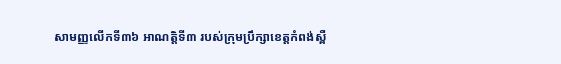សាមញ្ញលើកទី៣៦ អាណត្តិទី៣ របស់ក្រុមប្រឹក្សាខេត្តកំពង់ស្ពឺ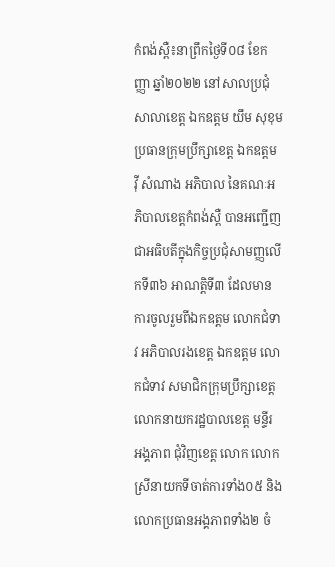កំពង់ស្ពឺ៖នាព្រឹកថ្ងៃទី០៨ ខែកញ្ញា ឆ្នាំ២០២២ នៅសាលប្រជុំសាលាខេត្ត ឯកឧត្តម យឹម សុខុម ប្រធានក្រុមប្រឹក្សាខេត្ត ឯកឧត្តម វ៉ី សំណាង អភិបាល នៃគណៈអភិបាលខេត្តកំពង់ស្ពឺ បានអញ្ជើញជាអធិបតីក្នុងកិច្ចប្រជុំសាមញ្ញលើកទី៣៦ អាណត្តិទី៣ ដែលមានការចូលរួមពីឯកឧត្តម លោកជំទាវ អភិបាលរងខេត្ត ឯកឧត្តម លោកជំទាវ សមាជិកក្រុមប្រឹក្សាខេត្ត លោកនាយករដ្ឋបាលខេត្ត មន្ទីរ អង្គភាព ជុំវិញខេត្ត លោក លោកស្រីនាយកទីចាត់ការទាំង០៥ និងលោកប្រធានអង្គភាពទាំង២ ចំ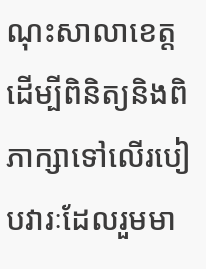ណុះសាលាខេត្ត ដើម្បីពិនិត្យនិងពិភាក្សាទៅលើរបៀបវារៈដែលរួមមា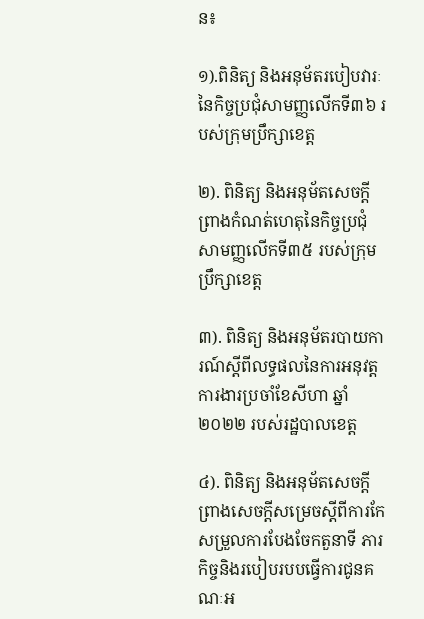ន៖

១).ពិនិត្យ និងអនុម័តរបៀបវារៈនៃកិច្ចប្រជុំសាមញ្ញលើកទី៣៦ របស់ក្រុមប្រឹក្សាខេត្ត

២). ពិនិត្យ និងអនុម័តសេចក្ដីព្រាងកំណត់ហេតុនៃកិច្ចប្រជុំសាមញ្ញលើកទី៣៥ របស់ក្រុមប្រឹក្សាខេត្ត

៣). ពិនិត្យ និងអនុម័តរបាយការណ៍ស្ដីពីលទ្ធផលនៃការអនុវត្តការងារប្រចាំខែសីហា ឆ្នាំ២០២២ របស់រដ្ឋបាលខេត្ត

៤). ពិនិត្យ និងអនុម័តសេចក្ដីព្រាងសេចក្ដីសម្រេចស្ដីពីការកែសម្រួលការបែងចែកតួនាទី ភារកិច្ចនិងរបៀបរបបធ្វើការជូនគណៈអ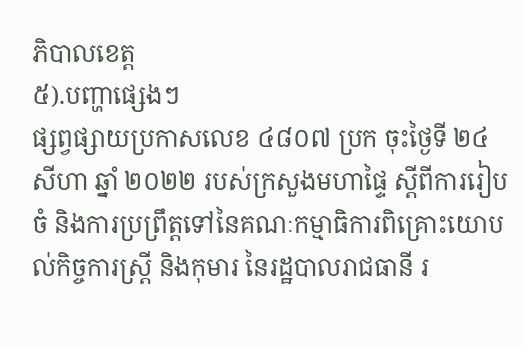ភិបាលខេត្ត
៥).បញ្ហាផ្សេងៗ
ផ្សព្វផ្សាយប្រកាសលេខ ៤៨០៧ ប្រក ចុះថ្ងៃទី ២៤ សីហា ឆ្នាំ ២០២២ របស់ក្រសួងមហាផ្ទៃ ស្ដីពីការរៀបចំ និងការប្រព្រឹត្តទៅនៃគណៈកម្មាធិការពិគ្រោះយោបល់កិច្ចការស្រ្តី និងកុមារ នៃរដ្ឋបាលរាជធានី រ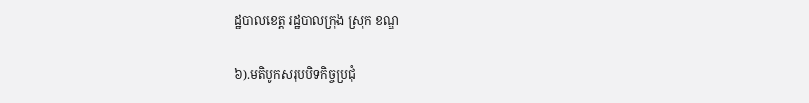ដ្ឋបាលខេត្ត រដ្ឋបាលក្រុង ស្រុក ខណ្ឌ

៦).មតិបូកសរុបបិទកិច្ចប្រជុំ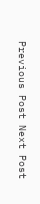Previous Post Next Post